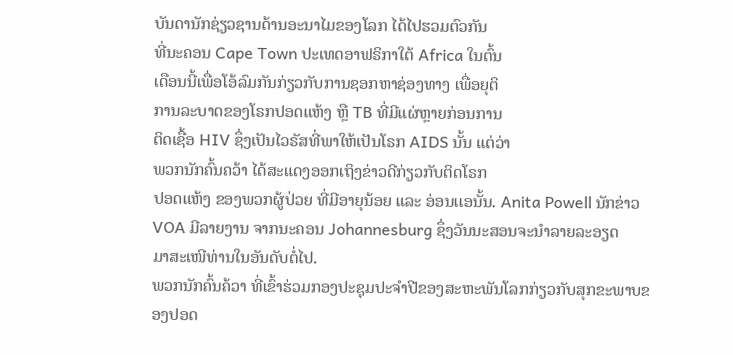ບັນດານັກຊ່ຽວຊານດ້ານອະນາໄມຂອງໂລກ ໄດ້ໄປຮວມຕົວກັນ
ທີ່ນະຄອນ Cape Town ປະເທດອາຟຣິກາໃຕ້ Africa ໃນຕົ້ນ
ເດືອນນີ້ເພື່ອໂອ້ລົມກັນກ່ຽວກັບການຊອກຫາຊ່ອງທາງ ເພື່ອຍຸຕິ
ການລະບາດຂອງໂຣກປອດແຫ້ງ ຫຼື TB ທີ່ມີແຜ່ຫຼາຍກ່ອນການ
ຕິດເຊື້ອ HIV ຊຶ່ງເປັນໄວຣັສທີ່ພາໃຫ້ເປັນໂຣກ AIDS ນັ້ນ ແຕ່ວ່າ
ພວກນັກຄົ້ນຄວ້າ ໄດ້ສະແດງອອກເຖິງຂ່າວດີກ່ຽວກັບຕິດໂຣກ
ປອດແຫ້ງ ຂອງພວກຜູ້ປ່ວຍ ທີ່ມີອາຍຸນ້ອຍ ແລະ ອ່ອນເເອນັ້ນ. Anita Powell ນັກຂ່າວ VOA ມີລາຍງານ ຈາກນະຄອນ Johannesburg ຊຶ່ງວັນນະສອນຈະນຳລາຍລະອຽດ
ມາສະເໜີທ່ານໃນອັນດັບຕໍ່ໄປ.
ພວກນັກຄົ້ນຄ້ວາ ທີ່ເຂົ້າຮ່ວມກອງປະຊຸມປະຈຳປີຂອງສະຫະພັນໂລກກ່ຽວກັບສຸກຂະພາບຂອງປອດ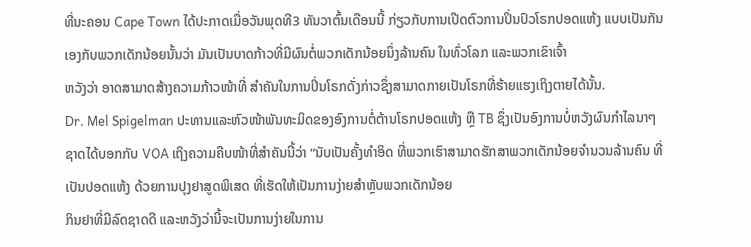ທີ່ນະຄອນ Cape Town ໄດ້ປະກາດເມື່ອວັນພຸດທີ3 ທັນວາຕົ້ນເດືອນນີ້ ກ່ຽວກັບການເປີດຕົວການປິ່ນປົວໂຣກປອດແຫ້ງ ແບບເປັນກັນເອງກັບພວກເດັກນ້ອຍນັ້ນວ່າ ມັນເປັນບາດກ້າວທີ່ມີຜົນຕໍ່ພວກເດັກນ້ອຍນຶ່ງລ້ານຄົນ ໃນທົ່ວໂລກ ແລະພວກເຂົາເຈົ້າ
ຫວັງວ່າ ອາດສາມາດສ້າງຄວາມກ້າວໜ້າທີ່ ສຳຄັນໃນການປິ່ນໂຣກດັ່ງກ່າວຊຶ່ງສາມາດກາຍເປັນໂຣກທີ່ຮ້າຍແຮງເຖິງຕາຍໄດ້ນັ້ນ.
Dr. Mel Spigelman ປະທານແລະຫົວໜ້າພັນທະມິດຂອງອົງການຕໍ່ຕ້ານໂຣກປອດແຫ້ງ ຫຼື TB ຊຶ່ງເປັນອົງການບໍ່ຫວັງຜົນກຳໄລນາໆຊາດໄດ້ບອກກັບ VOA ເຖິງຄວາມຄືບໜ້າທີ່ສຳຄັນນີ້ວ່າ “ນັບເປັນຄັ້ງທຳອິດ ທີ່ພວກເຮົາສາມາດຮັກສາພວກເດັກນ້ອຍຈຳນວນລ້ານຄົນ ທີ່ເປັນປອດແຫ້ງ ດ້ວຍການປຸງຢາສູດພິເສດ ທີ່ເຮັດໃຫ້ເປັນການງ່າຍສຳຫຼັບພວກເດັກນ້ອຍ
ກິນຢາທີ່ມີລົດຊາດດີ ແລະຫວັງວ່ານີ້ຈະເປັນການງ່າຍໃນການ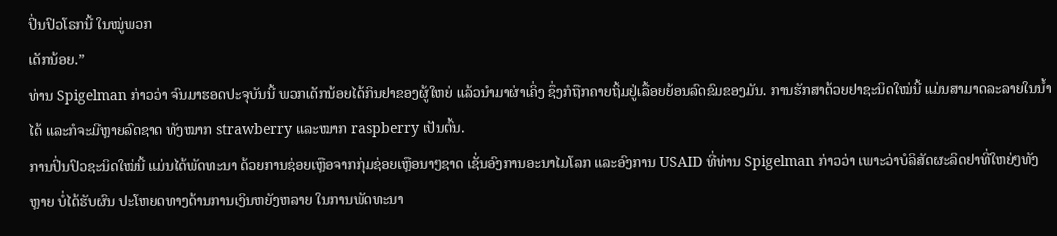ປິ່ນປົວໂຣກນີ້ ໃນໝູ່ພວກ
ເດັກນ້ອຍ.”
ທ່ານ Spigelman ກ່າວວ່າ ຈົນມາຮອດປະຈຸບັນນີ້ ພວກເດັກນ້ອຍໄດ້ກິນຢາຂອງຜູ້ໃຫຍ່ ແລ້ວນຳມາຜ່າເຄິ່ງ ຊຶ່ງກໍຖືກຄາຍຖິ້ມຢູ່ເລື້ອຍຍ້ອນລົດຂົມຂອງມັນ. ການຮັກສາດ້ວຍຢາຊະນິດໃໝ່ນີ້ ແມ່ນສາມາດລະລາຍໃນນ້ຳໄດ້ ແລະກໍຈະມີຫຼາຍລົດຊາດ ທັງໝາກ strawberry ແລະໝາກ raspberry ເປັນຕົ້ນ.
ການປິ່ນປົວຊະນິດໃໝ່ນີ້ ແມ່ນໄດ້ພັດທະນາ ດ້ວຍການຊ່ອຍເຫຼືອຈາກກຸ່ມຊ່ອຍເຫຼືອນາໆຊາດ ເຊັ່ນອົງການອະນາໄມໂລກ ແລະອົງການ USAID ທີ່ທ່ານ Spigelman ກ່າວວ່າ ເພາະວ່າບໍລິສັດຜະລິດຢາທີ່ໃຫຍ່ໆທັງຫຼາຍ ບໍ່ໄດ້ຮັບຜົນ ປະໂຫຍດທາງດ້ານການເງິນຫຍັງຫລາຍ ໃນການພັດທະນາ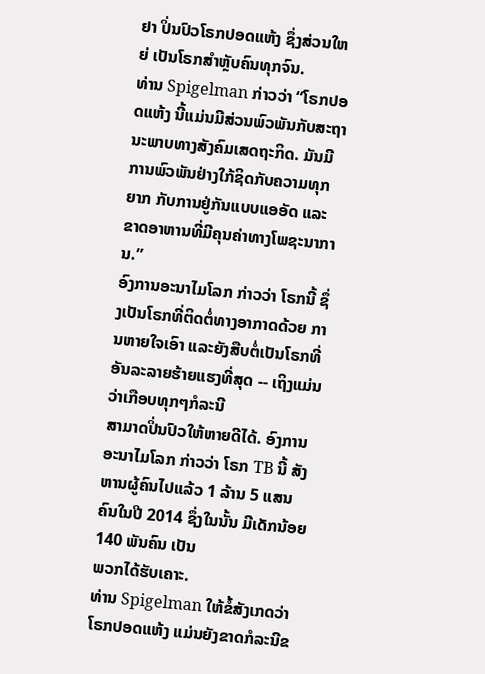ຢາ ປິ່ນປົວໂຣກປອດແຫ້ງ ຊຶ່ງສ່ວນໃຫຍ່ ເປັນໂຣກສຳຫຼັບຄົນທຸກຈົນ.
ທ່ານ Spigelman ກ່າວວ່າ “ໂຣກປອດແຫ້ງ ນີ້ແມ່ນມີສ່ວນພົວພັນກັບສະຖານະພາບທາງສັງຄົມເສດຖະກິດ. ມັນມີການພົວພັນຢ່າງໃກ້ຊິດກັບຄວາມທຸກຍາກ ກັບການຢູ່ກັນແບບແອອັດ ແລະຂາດອາຫານທີ່ມີຄຸນຄ່າທາງໂພຊະນາການ.”
ອົງການອະນາໄມໂລກ ກ່າວວ່າ ໂຣກນີ້ ຊຶ່ງເປັນໂຣກທີ່ຕິດຕໍ່ທາງອາກາດດ້ວຍ ການຫາຍໃຈເອົາ ແລະຍັງສືບຕໍ່ເປັນໂຣກທີ່ອັນລະລາຍຮ້າຍແຮງທີ່ສຸດ -- ເຖິງແມ່ນວ່າເກືອບທຸກໆກໍລະນີ
ສາມາດປິ່ນປົວໃຫ້ຫາຍດີໄດ້. ອົງການອະນາໄມໂລກ ກ່າວວ່າ ໂຣກ TB ນີ້ ສັງຫານຜູ້ຄົນໄປແລ້ວ 1 ລ້ານ 5 ແສນ ຄົນໃນປີ 2014 ຊຶ່ງໃນນັ້ນ ມີເດັກນ້ອຍ 140 ພັນຄົນ ເປັນ
ພວກໄດ້ຮັບເຄາະ.
ທ່ານ Spigelman ໃຫ້ຂໍ້ສັງເກດວ່າ ໂຣກປອດແຫ້ງ ແມ່ນຍັງຂາດກໍລະນີຂ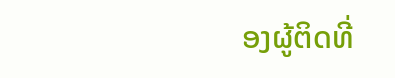ອງຜູ້ຕິດທີ່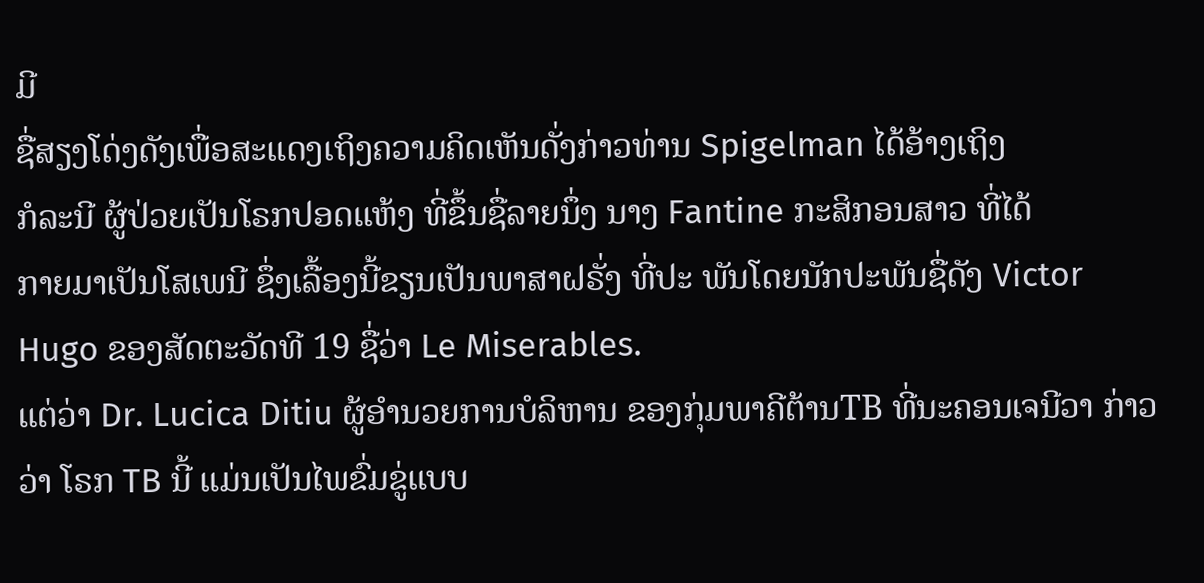ມີ
ຊື່ສຽງໂດ່ງດັງເພື່ອສະແດງເຖິງຄວາມຄິດເຫັນດັ່ງກ່າວທ່ານ Spigelman ໄດ້ອ້າງເຖິງ
ກໍລະນີ ຜູ້ປ່ວຍເປັນໂຣກປອດແຫ້ງ ທີ່ຂຶ້ນຊື່ລາຍນຶ່ງ ນາງ Fantine ກະສິກອນສາວ ທີ່ໄດ້
ກາຍມາເປັນໂສເພນີ ຊຶ່ງເລື້ອງນີ້ຂຽນເປັນພາສາຝຣັ່ງ ທີ່ປະ ພັນໂດຍນັກປະພັນຊື່ດັງ Victor Hugo ຂອງສັດຕະວັດທີ 19 ຊື່ວ່າ Le Miserables.
ແຕ່ວ່າ Dr. Lucica Ditiu ຜູ້ອຳນວຍການບໍລິຫານ ຂອງກຸ່ມພາຄີຕ້ານTB ທີ່ນະຄອນເຈນີວາ ກ່າວວ່າ ໂຣກ TB ນີ້ ແມ່ນເປັນໄພຂົ່ມຂູ່ແບບ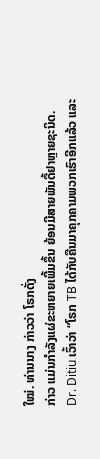ໃໝ່. ທ່ານນາງ ກ່າວວ່າ ໂຣກດັ່ງ
ກ່າວ ແມ່ນກຳລັງແຜ່ຂະຫຍາຍເພີ້ມຂຶ້ນ ຍ້ອນມີສາຍພັນດື້ຢາຫຼາຍຊະນິດ.
Dr. Ditiu ເວົ້າວ່າ “ໂຣກ TB ໄດ້ກັບຄືນມາຄຸກຄາມພວກເຮົາອີກແລ້ວ ແລະ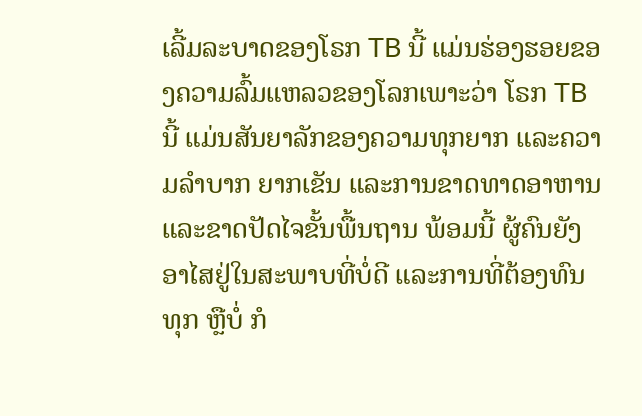ເລີ້ມລະບາດຂອງໂຣກ TB ນີ້ ແມ່ນຮ່ອງຮອຍຂອງຄວາມລົ້ມແຫລວຂອງໂລກເພາະວ່າ ໂຣກ TB ນີ້ ແມ່ນສັນຍາລັກຂອງຄວາມທຸກຍາກ ແລະຄວາມລຳບາກ ຍາກເຂັນ ແລະການຂາດທາດອາຫານ ແລະຂາດປັດໄຈຂັ້ນພື້ນຖານ ພ້ອມນີ້ ຜູ້ຄົນຍັງອາໄສຢູ່ໃນສະພາບທີ່ບໍ່ດີ ແລະການທີ່ຕ້ອງທົນທຸກ ຫຼືບໍ່ ກໍ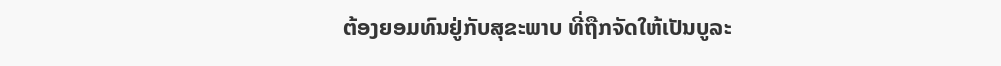ຕ້ອງຍອມທົນຢູ່ກັບສຸຂະພາບ ທີ່ຖືກຈັດໃຫ້ເປັນບູລະ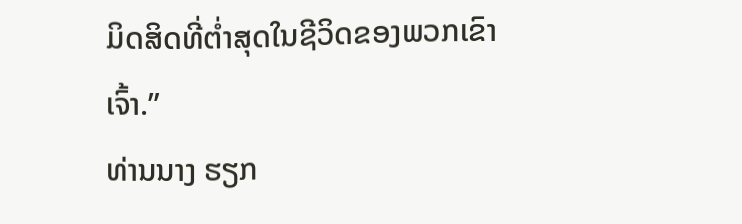ມິດສິດທີ່ຕ່ຳສຸດໃນຊີວິດຂອງພວກເຂົາເຈົ້າ.”
ທ່ານນາງ ຮຽກ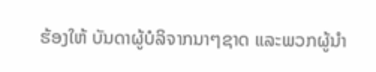ຮ້ອງໃຫ້ ບັນດາຜູ້ບໍລິຈາກນາໆຊາດ ແລະພວກຜູ້ນຳ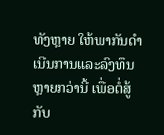ທັງຫຼາຍ ໃຫ້ພາກັນດຳ
ເນີນການແລະລົງທຶນຫຼາຍກວ່ານີ້ ເພື່ອຕໍ່ສູ້ກັບ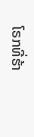ໂຣກທີ່ຮ້າ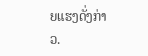ຍແຮງດັ່ງກ່າວ.